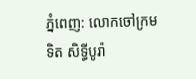ភ្នំពេញ: លោកចៅក្រម ទិត សិទ្ធីបូរ៉ា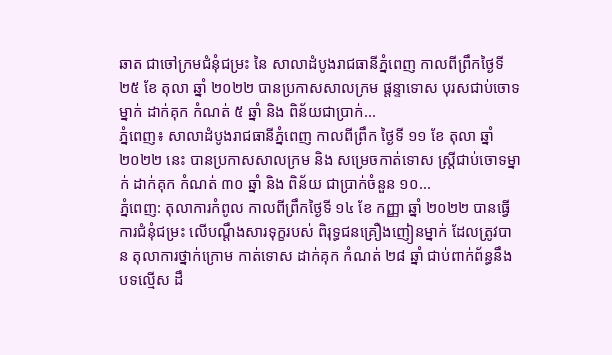ឆាត ជាចៅក្រមជំនុំជម្រះ នៃ សាលាដំបូងរាជធានីភ្នំពេញ កាលពីព្រឹកថ្ងៃទី ២៥ ខែ តុលា ឆ្នាំ ២០២២ បានប្រកាសសាលក្រម ផ្តន្ទាទោស បុរសជាប់ចោទម្នាក់ ដាក់គុក កំណត់ ៥ ឆ្នាំ និង ពិន័យជាប្រាក់...
ភ្នំពេញ៖ សាលាដំបូងរាជធានីភ្នំពេញ កាលពីព្រឹក ថ្ងៃទី ១១ ខែ តុលា ឆ្នាំ ២០២២ នេះ បានប្រកាសសាលក្រម និង សម្រេចកាត់ទោស ស្រ្តីជាប់ចោទម្នាក់ ដាក់គុក កំណត់ ៣០ ឆ្នាំ និង ពិន័យ ជាប្រាក់ចំនួន ១០...
ភ្នំពេញ: តុលាការកំពូល កាលពីព្រឹកថ្ងៃទី ១៤ ខែ កញ្ញា ឆ្នាំ ២០២២ បានធ្វើការជំនុំជម្រះ លើបណ្ដឹងសារទុក្ខរបស់ ពិរុទ្ធជនគ្រឿងញៀនម្នាក់ ដែលត្រូវបាន តុលាការថ្នាក់ក្រោម កាត់ទោស ដាក់គុក កំណត់ ២៨ ឆ្នាំ ជាប់ពាក់ព័ន្ធនឹងបទល្មើស ដឹ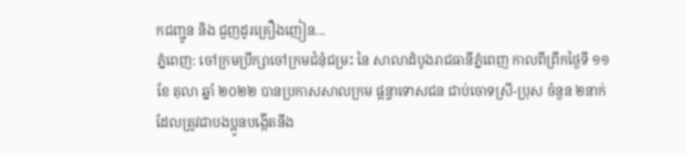កជញ្ជូន និង ជួញដូរគ្រឿងញៀន...
ភ្នំពេញ: ចៅក្រមប្រឹក្សាចៅក្រមជំនុំជម្រះ នៃ សាលាដំបូងរាជធានីភ្នំពេញ កាលពីព្រឹកថ្ងៃទី ១១ ខែ តុលា ឆ្នាំ ២០២២ បានប្រកាសសាលក្រម ផ្តន្ទាទោសជន ជាប់ចោទស្រី-ប្រុស ចំនួន ២នាក់ ដែលត្រូវជាបងប្អូនបង្កើតនឹង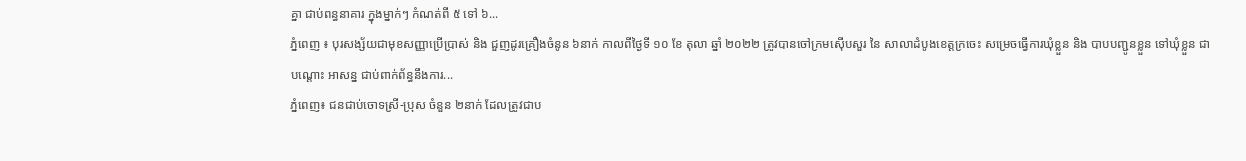គ្នា ជាប់ពន្ធនាគារ ក្នុងម្នាក់ៗ កំណត់ពី ៥ ទៅ ៦...
ភ្នំពេញ ៖ បុរសង្ស័យជាមុខសញ្ញាប្រើប្រាស់ និង ជួញដូរគ្រឿងចំនូន ៦នាក់ កាលពីថ្ងៃទី ១០ ខែ តុលា ឆ្នាំ ២០២២ ត្រូវបានចៅក្រមស៊ើបសួរ នៃ សាលាដំបូងខេត្តក្រចេះ សម្រេចធ្វើការឃុំខ្លួន និង បាបបញ្ជូនខ្លួន ទៅឃុំខ្លួន ជាបណ្តោះ អាសន្ន ជាប់ពាក់ព័ន្ធនឹងការ...
ភ្នំពេញ៖ ជនជាប់ចោទស្រី-ប្រុស ចំនួន ២នាក់ ដែលត្រូវជាប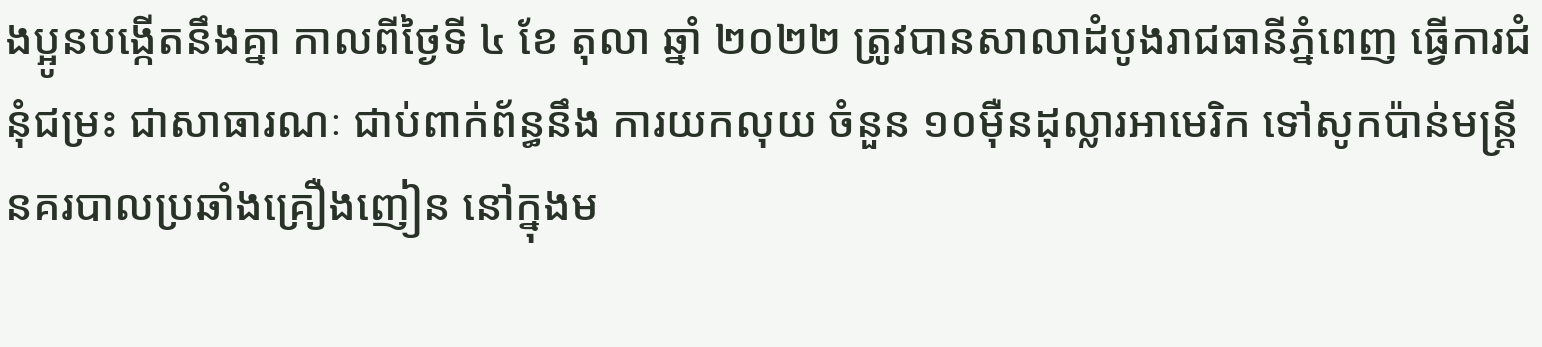ងប្អូនបង្កើតនឹងគ្នា កាលពីថ្ងៃទី ៤ ខែ តុលា ឆ្នាំ ២០២២ ត្រូវបានសាលាដំបូងរាជធានីភ្នំពេញ ធ្វើការជំនុំជម្រះ ជាសាធារណៈ ជាប់ពាក់ព័ន្ធនឹង ការយកលុយ ចំនួន ១០ម៉ឺនដុល្លារអាមេរិក ទៅសូកប៉ាន់មន្ត្រីនគរបាលប្រឆាំងគ្រឿងញៀន នៅក្នុងម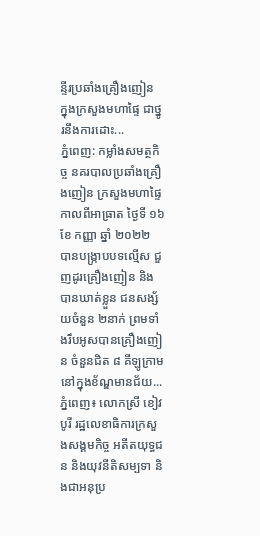ន្ទីរប្រឆាំងគ្រឿងញៀន ក្នុងក្រសួងមហាផ្ទៃ ជាថ្នូរនឹងការដោះ...
ភ្នំពេញ: កម្លាំងសមត្ថកិច្ច នគរបាលប្រឆាំងគ្រឿងញៀន ក្រសួងមហាផ្ទៃ កាលពីអាធ្រាត ថ្ងៃទី ១៦ ខែ កញ្ញា ឆ្នាំ ២០២២ បានបង្រ្កាបបទល្មើស ជួញដូរគ្រឿងញៀន និង បានឃាត់ខ្លួន ជនសង្ស័យចំនួន ២នាក់ ព្រមទាំងរឹបអូសបានគ្រឿងញៀន ចំនួនជិត ៨ គីឡូក្រាម នៅក្នុងខ័ណ្ឌមានជ័យ...
ភ្នំពេញ៖ លោកស្រី ខៀវ បូរី រដ្ឋលេខាធិការក្រសួងសង្គមកិច្ច អតីតយុទ្ធជន និងយុវនីតិសម្បទា និងជាអនុប្រ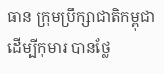ធាន ក្រុមប្រឹក្សាជាតិកម្ពុជាដើម្បីកុមារ បានថ្លែ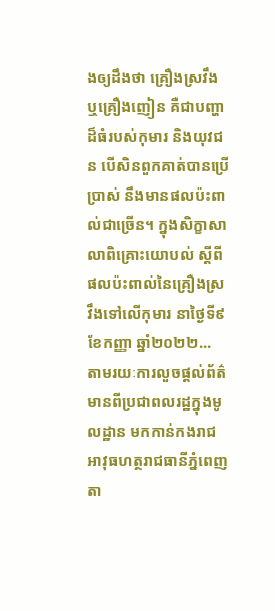ងឲ្យដឹងថា គ្រឿងស្រវឹង ឬគ្រឿងញៀន គឺជាបញ្ហាដ៏ធំរបស់កុមារ និងយុវជន បើសិនពួកគាត់បានប្រើប្រាស់ នឹងមានផលប៉ះពាល់ជាច្រើន។ ក្នុងសិក្ខាសាលាពិគ្រោះយោបល់ ស្ដីពី ផលប៉ះពាល់នៃគ្រឿងស្រវឹងទៅលើកុមារ នាថ្ងៃទី៩ ខែកញ្ញា ឆ្នាំ២០២២...
តាមរយៈការលួចផ្តល់ព័ត៌មានពីប្រជាពលរដ្ឋក្នុងមូលដ្ឋាន មកកាន់កងរាជអាវុធហត្ថរាជធានីភ្នំពេញ តា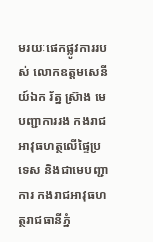មរយៈផេកផ្លូវការរបស់ លោកឧត្តមសេនីយ៍ឯក រ័ត្ន ស្រ៊ាង មេបញ្ជាការរង កងរាជអាវុធហត្ថលើផ្ទៃប្រទេស និងជាមេបញ្ជាការ កងរាជអាវុធហត្ថរាជធានីភ្នំ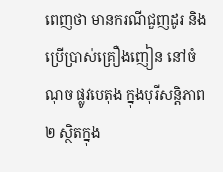ពេញថា មានករណីជួញដូរ និងប្រើប្រាស់គ្រឿងញៀន នៅចំណុច ផ្លូវបេតុង ក្នុងបុរីសន្តិភាព២ ស្ថិតក្នុង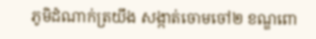ភូមិដំណាក់ត្រយឹង សង្កាត់ចោមចៅ២ ខណ្ឌពោ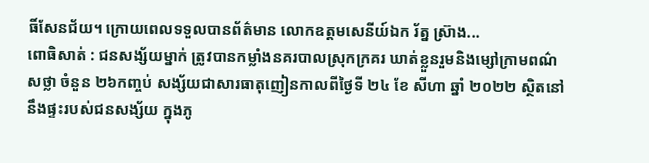ធិ៍សែនជ័យ។ ក្រោយពេលទទួលបានព័ត៌មាន លោកឧត្តមសេនីយ៍ឯក រ័ត្ន ស្រ៊ាង...
ពោធិសាត់ : ជនសង្ស័យម្នាក់ ត្រូវបានកម្លាំងនគរបាលស្រុកក្រគរ ឃាត់ខ្លួនរួមនិងម្សៅក្រាមពណ៌សថ្លា ចំនួន ២៦កញ្ចប់ សង្ស័យជាសារធាតុញៀនកាលពីថ្ងៃទី ២៤ ខែ សីហា ឆ្នាំ ២០២២ ស្ថិតនៅនឹងផ្ទះរបស់ជនសង្ស័យ ក្នុងភូ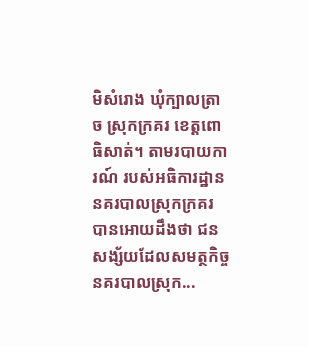មិសំរោង ឃុំក្បាលត្រាច ស្រុកក្រគរ ខេត្តពោធិសាត់។ តាមរបាយការណ៍ របស់អធិការដ្ឋាននគរបាលស្រុកក្រគរ បានអោយដឹងថា ជនសង្ស័យដែលសមត្ថកិច្ចនគរបាលស្រុក...